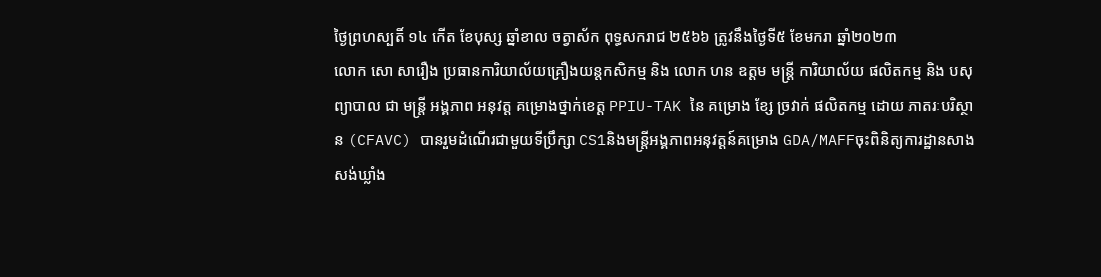ថ្ងៃព្រហស្បតិ៍ ១៤ កើត ខែបុស្ស ឆ្នាំខាល ចត្វាស័ក ពុទ្ធសករាជ ២៥៦៦ ត្រូវនឹងថ្ងៃទី៥ ខែមករា ឆ្នាំ២០២៣
លោក សោ សារឿង ប្រធានការិយាល័យគ្រឿងយន្តកសិកម្ម និង លោក ហន ឧត្ដម មន្រ្តី ការិយាល័យ ផលិតកម្ម និង បសុព្យាបាល ជា មន្រ្តី អង្គភាព អនុវត្ត គម្រោងថ្នាក់ខេត្ដ PPIU-TAK នៃ គម្រោង ខ្សែ ច្រវាក់ ផលិតកម្ម ដោយ ភាតរៈបរិស្ថាន (CFAVC) បានរួមដំណើរជាមួយទីប្រឹក្សា CS1និងមន្រ្តីអង្គភាពអនុវត្តន៍គម្រោង GDA/MAFFចុះពិនិត្យការដ្ឋានសាងសង់ឃ្លាំង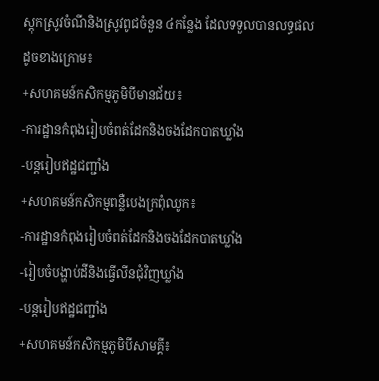ស្តុកស្រូវចំណីនិងស្រូវពូជចំនួន ៤កន្លែង ដែលទទួលបានលទ្ធផលដូចខាងក្រោម៖
+សហគមន៍កសិកម្មភូមិបីមានជ័យ៖
-ការដ្ឋានកំពុងរៀបចំពត់ដែកនិងចងដែកបាតឃ្លាំង
-បន្តរៀបឥដ្ឋជញ្ជាំង
+សហគមន៍កសិកម្មពន្លឺបេងក្រពុំឈូក៖
-ការដ្ឋានកំពុងរៀបចំពត់ដែកនិងចងដែកបាតឃ្លាំង
-រៀបចំបង្ហាប់ដីនិងធ្វើលីនជុំវិញឃ្លាំង
-បន្តរៀបឥដ្ឋជញ្ជាំង
+សហគមន៍កសិកម្មភូមិបីសាមគ្គី៖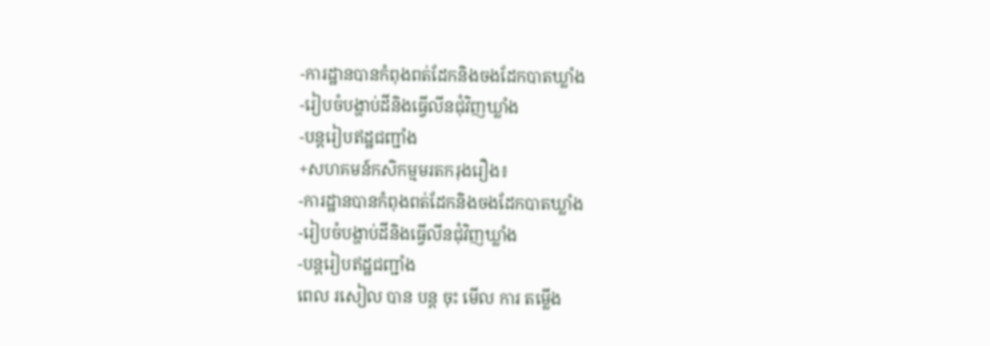-ការដ្ឋានបានកំពុងពត់ដែកនិងចងដែកបាតឃ្លាំង
-រៀបចំបង្ហាប់ដីនិងធ្វើលីនជុំវិញឃ្លាំង
-បន្តរៀបឥដ្ឋជញ្ជាំង
+សហគមន៍កសិកម្មមរតករុងរឿង៖
-ការដ្ឋានបានកំពុងពត់ដែកនិងចងដែកបាតឃ្លាំង
-រៀបចំបង្ហាប់ដីនិងធ្វើលីនជុំវិញឃ្លាំង
-បន្តរៀបឥដ្ឋជញ្ជាំង
ពេល រសៀល បាន បន្ត ចុះ មេីល ការ តម្លើង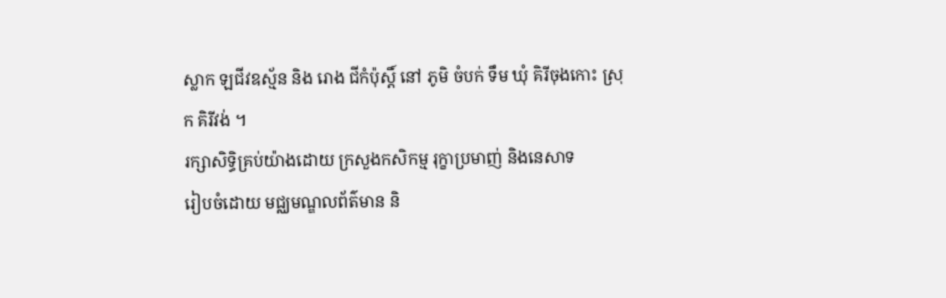ស្លាក ឡជីវឧស្ម័ន និង រោង ជីកំប៉ុស្ដិ៍ នៅ ភូមិ ចំបក់ ទឹម ឃុំ គិរីចុងកោះ ស្រុក គិរីវង់ ។
រក្សាសិទិ្ធគ្រប់យ៉ាងដោយ ក្រសួងកសិកម្ម រុក្ខាប្រមាញ់ និងនេសាទ
រៀបចំដោយ មជ្ឈមណ្ឌលព័ត៌មាន និ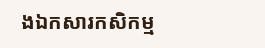ងឯកសារកសិកម្ម